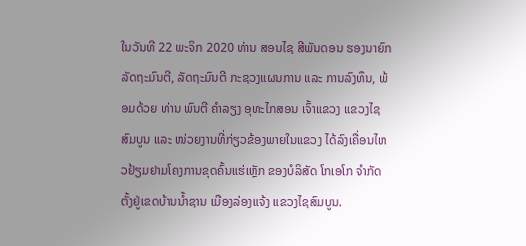ໃນວັນທີ 22 ພະຈິກ 2020 ທ່ານ ສອນໄຊ ສີພັນດອນ ຮອງນາຍົກລັດຖະມົນຕີ, ລັດຖະມົນຕີ ກະຊວງແຜນການ ແລະ ການລົງທຶນ, ພ້ອມດ້ວຍ ທ່ານ ພົນຕີ ຄໍາລຽງ ອຸທະໄກສອນ ເຈົ້າແຂວງ ແຂວງໄຊສົມບູນ ແລະ ໜ່ວຍງານທີ່ກ່ຽວຂ້ອງພາຍໃນແຂວງ ໄດ້ລົງເຄື່ອນໄຫວຢ້ຽມຢາມໂຄງການຂຸດຄົ້ນແຮ່ເຫຼັກ ຂອງບໍລິສັດ ໂກເອໂກ ຈໍາກັດ ຕັ້ງຢູ່ເຂດບ້ານນໍ້າຊານ ເມືອງລ່ອງແຈ້ງ ແຂວງໄຊສົມບູນ.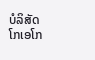ບໍລິສັດ ໂກເອໂກ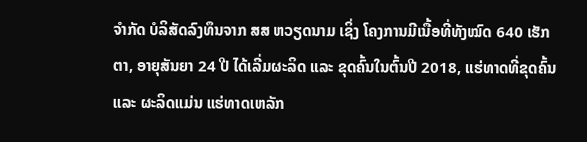ຈໍາກັດ ບໍລິສັດລົງທຶນຈາກ ສສ ຫວຽດນາມ ເຊິ່ງ ໂຄງການມີເນື້ອທີ່ທັງໝົດ 640 ເຮັກຕາ, ອາຍຸສັນຍາ 24 ປີ ໄດ້ເລີ່ມຜະລິດ ແລະ ຂຸດຄົ້ນໃນຕົ້ນປີ 2018, ແຮ່ທາດທີ່ຂຸດຄົ້ນ ແລະ ຜະລິດແມ່ນ ແຮ່ທາດເຫລັກ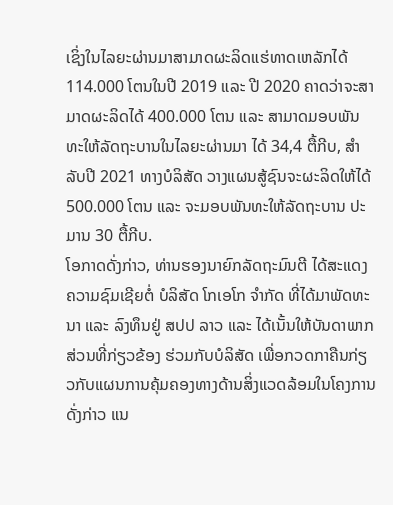ເຊິ່ງໃນໄລຍະຜ່ານມາສາມາດຜະລິດແຮ່ທາດເຫລັກໄດ້ 114.000 ໂຕນໃນປີ 2019 ແລະ ປີ 2020 ຄາດວ່າຈະສາມາດຜະລິດໄດ້ 400.000 ໂຕນ ແລະ ສາມາດມອບພັນທະໃຫ້ລັດຖະບານໃນໄລຍະຜ່ານມາ ໄດ້ 34,4 ຕື້ກີບ, ສໍາລັບປີ 2021 ທາງບໍລິສັດ ວາງແຜນສູ້ຊົນຈະຜະລິດໃຫ້ໄດ້ 500.000 ໂຕນ ແລະ ຈະມອບພັນທະໃຫ້ລັດຖະບານ ປະມານ 30 ຕື້ກີບ.
ໂອກາດດັ່ງກ່າວ, ທ່ານຮອງນາຍົກລັດຖະມົນຕີ ໄດ້ສະແດງຄວາມຊົມເຊີຍຕໍ່ ບໍລິສັດ ໂກເອໂກ ຈຳກັດ ທີ່ໄດ້ມາພັດທະນາ ແລະ ລົງທຶນຢູ່ ສປປ ລາວ ແລະ ໄດ້ເນັ້ນໃຫ້ບັນດາພາກສ່ວນທີ່ກ່ຽວຂ້ອງ ຮ່ວມກັບບໍລິສັດ ເພື່ອກວດກາຄືນກ່ຽວກັບແຜນການຄຸ້ມຄອງທາງດ້ານສິ່ງແວດລ້ອມໃນໂຄງການດັ່ງກ່າວ ແນ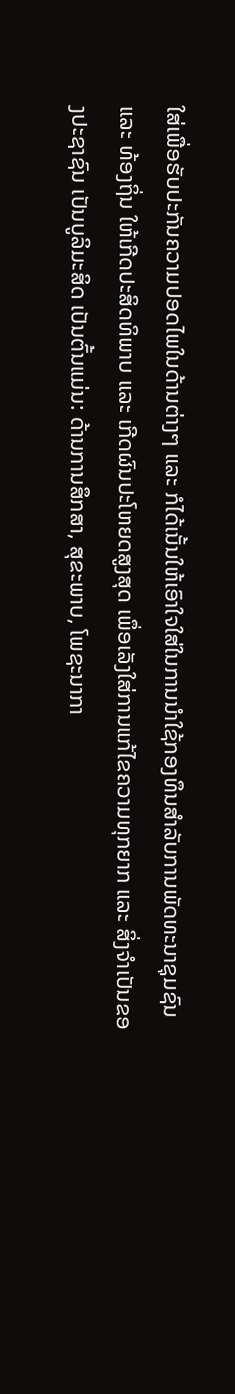ໃສ່ເພື່ອຮັບປະກັນຄວາມປອດໄພໃນດ້ານຕ່າງໆ ແລະ ກໍໄດ້ເນັ້ນໃຫ້ເອົາໃຈໃສ່ໃນການນຳໃຊ້ກອງທຶນສຳລັບການພັດທະນາຊຸມຊົນ ແລະ ທ້ອງຖິ່ນ ໃຫ້ເກີດປະສິດທິພາບ ແລະ ເກີດຜົນປະໂຫຍດສູງສຸດ ເພຶ່ອເລັງໃສ່ການແກ້ໄຂຄວາມທຸກຍາກ ແລະ ສິ່ງຈຳເປັນຂອງປະຊາຊົນ ເປັນບູລິມະສິດ ເປັນຕົ້ນແມ່ນ: ດ້ານການສຶກສາ, ສຸຂະພາບ, ໂພຊະນາກາ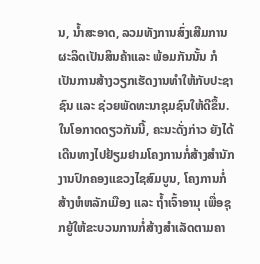ນ, ນໍ້າສະອາດ, ລວມທັງການສົ່ງເສີມການຜະລິດເປັນສິນຄ້າແລະ ພ້ອມກັນນັ້ນ ກໍເປັນການສ້າງວຽກເຮັດງານທຳໃຫ້ກັບປະຊາຊົນ ແລະ ຊ່ວຍພັດທະນາຊຸມຊົນໃຫ້ດີຂຶ້ນ.
ໃນໂອກາດດຽວກັນນີ້, ຄະນະດັ່ງກ່າວ ຍັງໄດ້ເດີນທາງໄປຢ້ຽມຢາມໂຄງການກໍ່ສ້າງສໍານັກງານປົກຄອງແຂວງໄຊສົມບູນ, ໂຄງການກໍ່ສ້າງຫໍຫລັກເມືອງ ແລະ ຖ້ຳເຈົ້າອານຸ ເພື່ອຊຸກຍູ້ໃຫ້ຂະບວນການກໍ່ສ້າງສໍາເລັດຕາມຄາ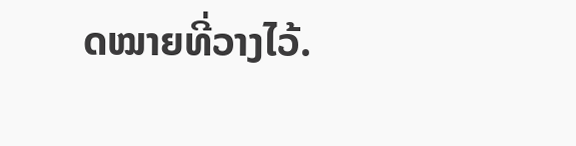ດໝາຍທີ່ວາງໄວ້.